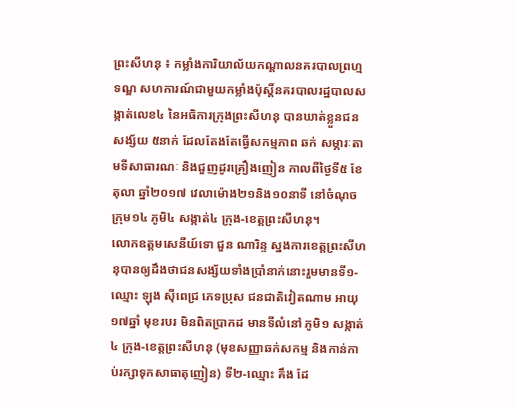ព្រះសីហនុ ៖ កម្លាំងការិយាល័យកណ្តាលនគរបាលព្រហ្មទណ្ឌ សហការណ៍ជាមួយកម្លាំងប៉ុស្តិ៍នគរបាលរដ្ឋបាលសង្កាត់លេខ៤ នៃអធិការក្រុងព្រះសីហនុ បានឃាត់ខ្លួនជនសង្ស័យ ៥នាក់ ដែលតែងតែធ្វើសកម្មភាព ឆក់ សម្ភារៈតាមទីសាធារណៈ និងជួញដូរគ្រឿងញៀន កាលពីថ្ងៃទី៥ ខែតុលា ឆ្នាំ២០១៧ វេលាម៉ោង២១និង១០នាទី នៅចំណុចក្រុម១៤ ភូមិ៤ សង្កាត់៤ ក្រុង-ខេត្តព្រះសីហនុ។
លោកឧត្តមសេនីយ៍ទោ ជួន ណារិន្ទ ស្នងការខេត្តព្រះសីហនុបានឲ្យដឹងថាជនសង្ស័យទាំងប្រាំនាក់នោះរួមមានទី១-ឈ្មោះ ឡុង ស៊ីពេជ្រ ភេទប្រុស ជនជាតិវៀតណាម អាយុ ១៧ឆ្នាំ មុខរបរ មិនពិតប្រាកដ មានទីលំនៅ ភូមិ១ សង្កាត់៤ ក្រុង-ខេត្តព្រះសីហនុ (មុខសញ្ញាឆក់សកម្ម និងកាន់កាប់រក្សាទុកសាធាតុញៀន) ទី២-ឈ្មោះ គឹង ដែ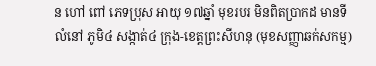ន ហៅ ពៅ ភេទប្រុស អាយុ ១៧ឆ្នាំ មុខរបរ មិនពិតប្រាកដ មានទីលំនៅ ភូមិ៤ សង្កាត់៤ ក្រុង-ខេត្តព្រះសីហនុ (មុខសញ្ញាឆក់សកម្ម)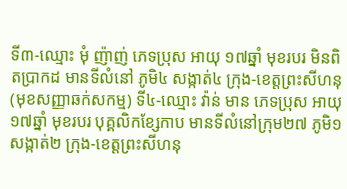ទី៣-ឈ្មោះ មុំ ញ៉ាញ់ ភេទប្រុស អាយុ ១៧ឆ្នាំ មុខរបរ មិនពិតប្រាកដ មានទីលំនៅ ភូមិ៤ សង្កាត់៤ ក្រុង-ខេត្តព្រះសីហនុ (មុខសញ្ញាឆក់សកម្ម) ទី៤-ឈ្មោះ វ៉ាន់ មាន ភេទប្រុស អាយុ ១៧ឆ្នាំ មុខរបរ បុគ្គលិកខ្សែកាប មានទីលំនៅក្រុម២៧ ភូមិ១ សង្កាត់២ ក្រុង-ខេត្តព្រះសីហនុ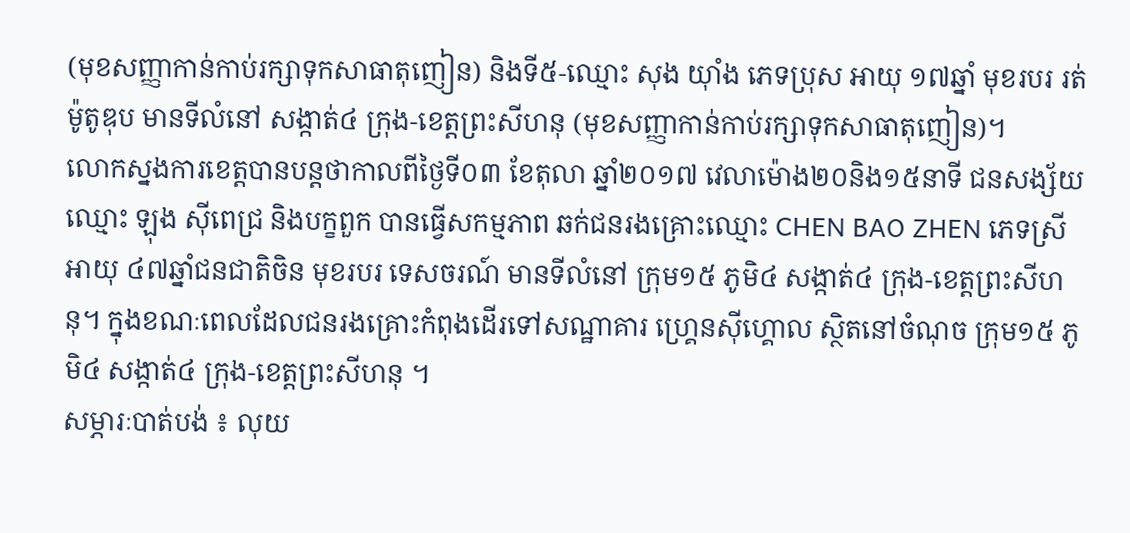(មុខសញ្ញាកាន់កាប់រក្សាទុកសាធាតុញៀន) និងទី៥-ឈ្មោះ សុង យ៉ាំង ភេទប្រុស អាយុ ១៧ឆ្នាំ មុខរបរ រត់ម៉ូតូឌុប មានទីលំនៅ សង្កាត់៤ ក្រុង-ខេត្តព្រះសីហនុ (មុខសញ្ញាកាន់កាប់រក្សាទុកសាធាតុញៀន)។
លោកស្នងការខេត្តបានបន្តថាកាលពីថ្ងៃទី០៣ ខែតុលា ឆ្នាំ២០១៧ វេលាម៉ោង២០និង១៥នាទី ជនសង្ស័យឈ្មោះ ឡុង ស៊ីពេជ្រ និងបក្ខពួក បានធ្វើសកម្មភាព ឆក់ជនរងគ្រោះឈ្មោះ CHEN BAO ZHEN ភេទស្រី អាយុ ៤៧ឆ្នាំជនជាតិចិន មុខរបរ ទេសចរណ៍ មានទីលំនៅ ក្រុម១៥ ភូមិ៤ សង្កាត់៤ ក្រុង-ខេត្តព្រះសីហនុ។ ក្នុងខណៈពេលដែលជនរងគ្រោះកំពុងដើរទៅសណ្ឋាគារ ហ្គ្រេនស៊ីហ្គោល ស្ថិតនៅចំណុច ក្រុម១៥ ភូមិ៤ សង្កាត់៤ ក្រុង-ខេត្តព្រះសីហនុ ។
សម្ភារៈបាត់បង់ ៖ លុយ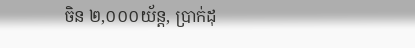ចិន ២,០០០យ័ន្ត, ប្រាក់ដុ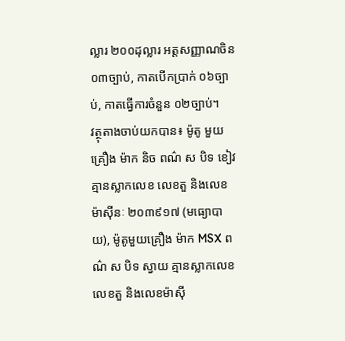ល្លារ ២០០ដុល្លារ អត្តសញ្ញាណចិន ០៣ច្បាប់, កាតបើកប្រាក់ ០៦ច្បាប់, កាតធ្វើការចំនួន ០២ច្បាប់។
វត្ថុតាងចាប់យកបាន៖ ម៉ូតូ មួយគ្រឿង ម៉ាក និច ពណ៌ ស បិទ ខៀវ គ្មានស្លាកលេខ លេខតួ និងលេខម៉ាស៊ីនៈ ២០៣៩១៧ (មធ្យោបាយ), ម៉ូតូមួយគ្រឿង ម៉ាក MSX ពណ៌ ស បិទ ស្វាយ គ្មានស្លាកលេខ លេខតួ និងលេខម៉ាស៊ី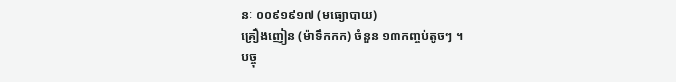នៈ ០០៩១៩១៧ (មធ្យោបាយ)
គ្រឿងញៀន (ម៉ាទឹកកក) ចំនួន ១៣កញ្ចប់តូចៗ ។
បច្ចុ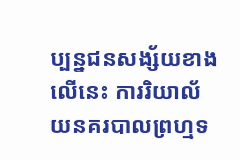ប្បន្នជនសង្ស័យខាងលើនេះ ការរិយាល័យនគរបាលព្រហ្មទ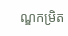ណ្ឌកម្រិត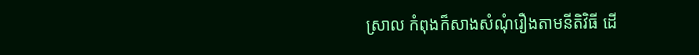ស្រាល កំពុងក៏សាងសំណុំរឿងតាមនីតិវិធី ដើ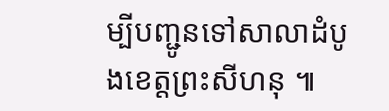ម្បីបញ្ជូនទៅសាលាដំបូងខេត្តព្រះសីហនុ ៕